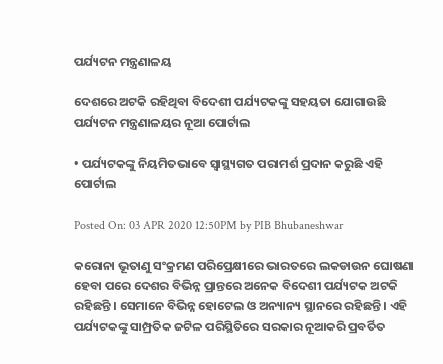ପର୍ଯ୍ୟଟନ ମନ୍ତ୍ରଣାଳୟ

ଦେଶରେ ଅଟକି ରହିଥିବା ବିଦେଶୀ ପର୍ଯ୍ୟଟକଙ୍କୁ ସହୟତା ଯୋଗାଉଛି ପର୍ଯ୍ୟଟନ ମନ୍ତ୍ରଣାଳୟର ନୂଆ ପୋର୍ଟାଲ

• ପର୍ଯ୍ୟଟକଙ୍କୁ ନିୟମିତଭାବେ ସ୍ୱାସ୍ଥ୍ୟଗତ ପରାମର୍ଶ ପ୍ରଦାନ କରୁଛି ଏହି ପୋର୍ଟାଲ

Posted On: 03 APR 2020 12:50PM by PIB Bhubaneshwar

କରୋନା ଭୂତାଣୁ ସଂକ୍ରମଣ ପରିପ୍ରେକ୍ଷୀରେ ଭାରତରେ ଲକଡାଉନ ଘୋଷଣା ହେବା ପରେ ଦେଶର ବିଭିନ୍ନ ପ୍ରାନ୍ତରେ ଅନେକ ବିଦେଶୀ ପର୍ଯ୍ୟଟକ ଅଟକି ରହିଛନ୍ତି । ସେମାନେ ବିଭିନ୍ନ ହୋଟେଲ ଓ ଅନ୍ୟାନ୍ୟ ସ୍ଥାନରେ ରହିଛନ୍ତି । ଏହି ପର୍ଯ୍ୟଟକଙ୍କୁ ସାମ୍ପ୍ରତିକ ଜଟିଳ ପରିସ୍ଥିତିରେ ସରକାର ନୂଆକରି ପ୍ରବର୍ତିତ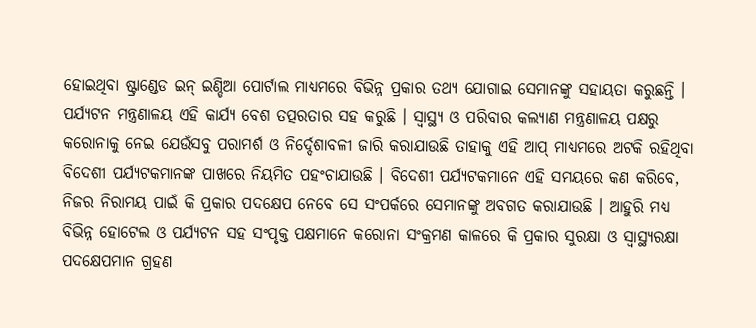ହୋଇଥିବା ଷ୍ଟ୍ରାଣ୍ଡେଡ ଇନ୍ ଇଣ୍ଡିଆ ପୋର୍ଟାଲ ମାଧ୍ୟମରେ ବିଭିନ୍ନ ପ୍ରକାର ତଥ୍ୟ ଯୋଗାଇ ସେମାନଙ୍କୁ ସହାୟତା କରୁଛନ୍ତି । ପର୍ଯ୍ୟଟନ ମନ୍ତ୍ରଣାଳୟ ଏହି କାର୍ଯ୍ୟ ବେଶ ତତ୍ପରତାର ସହ କରୁଛି । ସ୍ୱାସ୍ଥ୍ୟ ଓ ପରିବାର କଲ୍ୟାଣ ମନ୍ତ୍ରଣାଳୟ ପକ୍ଷରୁ କରୋନାକୁ ନେଇ ଯେଉଁସବୁ ପରାମର୍ଶ ଓ ନିର୍ଦ୍ଦେଶାବଳୀ ଜାରି କରାଯାଉଛି ତାହାକୁ ଏହି ଆପ୍ ମାଧ୍ୟମରେ ଅଟକି ରହିଥିବା ବିଦେଶୀ ପର୍ଯ୍ୟଟକମାନଙ୍କ ପାଖରେ ନିୟମିତ ପହଂଚାଯାଉଛି । ବିଦେଶୀ ପର୍ଯ୍ୟଟକମାନେ ଏହି ସମୟରେ କଣ କରିବେ, ନିଜର ନିରାମୟ ପାଇଁ କି ପ୍ରକାର ପଦକ୍ଷେପ ନେବେ ସେ ସଂପର୍କରେ ସେମାନଙ୍କୁ ଅବଗତ କରାଯାଉଛି । ଆହୁରି ମଧ୍ୟ ବିଭିନ୍ନ ହୋଟେଲ ଓ ପର୍ଯ୍ୟଟନ ସହ ସଂପୃକ୍ତ ପକ୍ଷମାନେ କରୋନା ସଂକ୍ରମଣ କାଳରେ କି ପ୍ରକାର ସୁରକ୍ଷା ଓ ସ୍ୱାସ୍ଥ୍ୟରକ୍ଷା ପଦକ୍ଷେପମାନ ଗ୍ରହଣ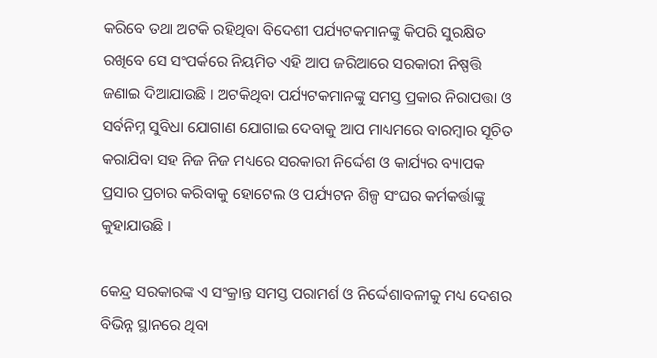କରିବେ ତଥା ଅଟକି ରହିଥିବା ବିଦେଶୀ ପର୍ଯ୍ୟଟକମାନଙ୍କୁ କିପରି ସୁରକ୍ଷିତ ରଖିବେ ସେ ସଂପର୍କରେ ନିୟମିତ ଏହି ଆପ ଜରିଆରେ ସରକାରୀ ନିଷ୍ପତ୍ତି ଜଣାଇ ଦିଆଯାଉଛି । ଅଟକିଥିବା ପର୍ଯ୍ୟଟକମାନଙ୍କୁ ସମସ୍ତ ପ୍ରକାର ନିରାପତ୍ତା ଓ ସର୍ବନିମ୍ନ ସୁବିଧା ଯୋଗାଣ ଯୋଗାଇ ଦେବାକୁ ଆପ ମାଧ୍ୟମରେ ବାରମ୍ବାର ସୂଚିତ କରାଯିବା ସହ ନିଜ ନିଜ ମଧ୍ୟରେ ସରକାରୀ ନିର୍ଦ୍ଦେଶ ଓ କାର୍ଯ୍ୟର ବ୍ୟାପକ ପ୍ରସାର ପ୍ରଚାର କରିବାକୁ ହୋଟେଲ ଓ ପର୍ଯ୍ୟଟନ ଶିଳ୍ପ ସଂଘର କର୍ମକର୍ତ୍ତାଙ୍କୁ କୁହାଯାଉଛି ।

କେନ୍ଦ୍ର ସରକାରଙ୍କ ଏ ସଂକ୍ରାନ୍ତ ସମସ୍ତ ପରାମର୍ଶ ଓ ନିର୍ଦ୍ଦେଶାବଳୀକୁ ମଧ୍ୟ ଦେଶର ବିଭିନ୍ନ ସ୍ଥାନରେ ଥିବା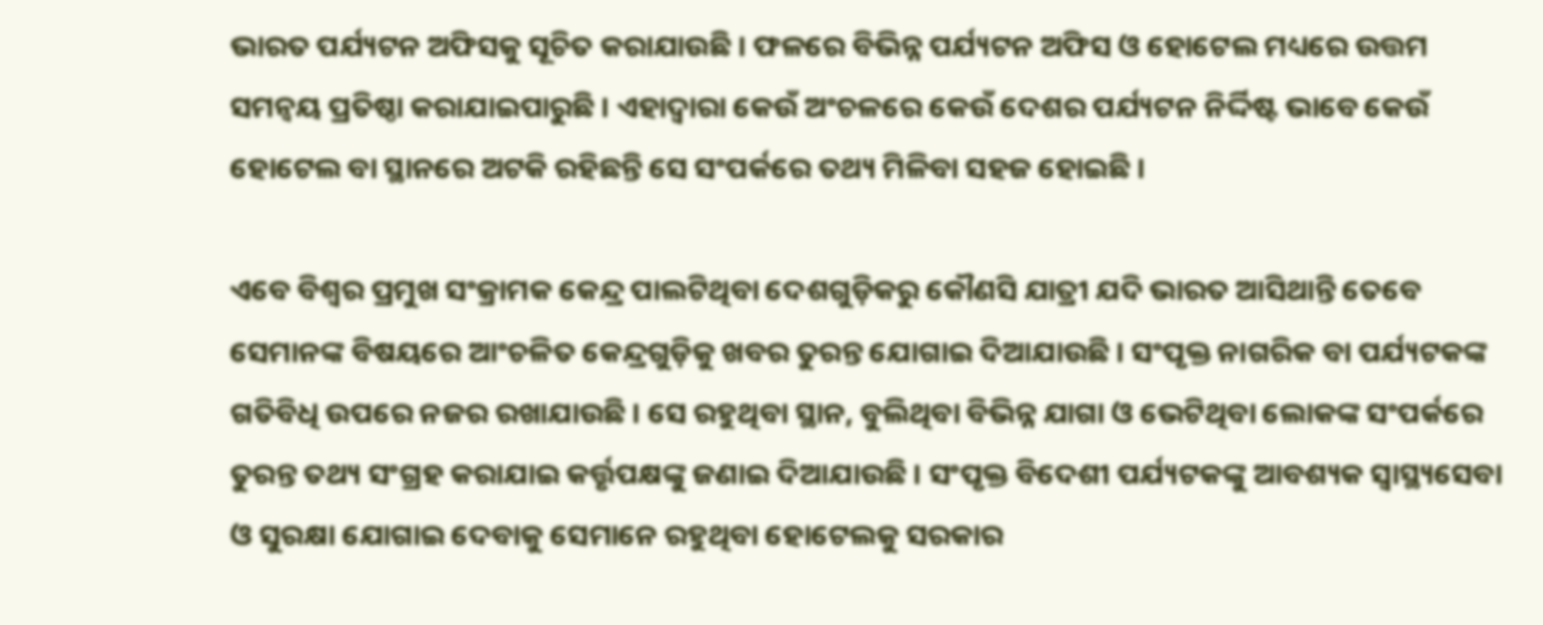ଭାରତ ପର୍ଯ୍ୟଟନ ଅଫିସକୁ ସୂଚିତ କରାଯାଉଛି । ଫଳରେ ବିଭିନ୍ନ ପର୍ଯ୍ୟଟନ ଅଫିସ ଓ ହୋଟେଲ ମଧ୍ୟରେ ଉତ୍ତମ ସମନ୍ୱୟ ପ୍ରତିଷ୍ଠା କରାଯାଇପାରୁଛି । ଏହାଦ୍ୱାରା କେଉଁ ଅଂଚଳରେ କେଉଁ ଦେଶର ପର୍ଯ୍ୟଟନ ନିର୍ଦ୍ଦିଷ୍ଟ ଭାବେ କେଉଁ ହୋଟେଲ ବା ସ୍ଥାନରେ ଅଟକି ରହିଛନ୍ତି ସେ ସଂପର୍କରେ ତଥ୍ୟ ମିଳିବା ସହଜ ହୋଇଛି ।

ଏବେ ବିଶ୍ୱର ପ୍ରମୁଖ ସଂକ୍ରାମକ କେନ୍ଦ୍ର ପାଲଟିଥିବା ଦେଶଗୁଡ଼ିକରୁ କୌଣସି ଯାତ୍ରୀ ଯଦି ଭାରତ ଆସିଥାନ୍ତି ତେବେ ସେମାନଙ୍କ ବିଷୟରେ ଆଂଚଳିତ କେନ୍ଦ୍ରଗୁଡ଼ିକୁ ଖବର ତୁରନ୍ତ ଯୋଗାଇ ଦିଆଯାଉଛି । ସଂପୃକ୍ତ ନାଗରିକ ବା ପର୍ଯ୍ୟଟକଙ୍କ ଗତିବିଧି ଉପରେ ନଜର ରଖାଯାଉଛି । ସେ ରହୁଥିବା ସ୍ଥାନ, ବୁଲିଥିବା ବିଭିନ୍ନ ଯାଗା ଓ ଭେଟିଥିବା ଲୋକଙ୍କ ସଂପର୍କରେ ତୁରନ୍ତ ତଥ୍ୟ ସଂଗ୍ରହ କରାଯାଇ କର୍ତ୍ତୃପକ୍ଷଙ୍କୁ ଜଣାଇ ଦିଆଯାଉଛି । ସଂପୃକ୍ତ ବିଦେଶୀ ପର୍ଯ୍ୟଟକଙ୍କୁ ଆବଶ୍ୟକ ସ୍ୱାସ୍ଥ୍ୟସେବା ଓ ସୁରକ୍ଷା ଯୋଗାଇ ଦେବାକୁ ସେମାନେ ରହୁଥିବା ହୋଟେଲକୁ ସରକାର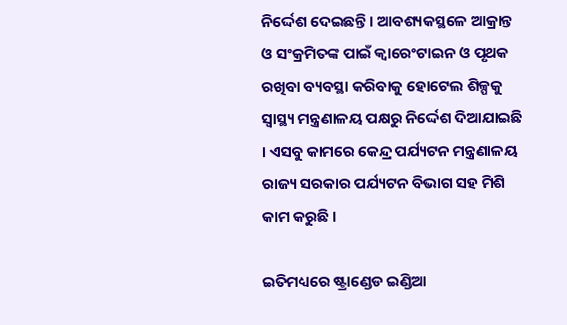ନିର୍ଦ୍ଦେଶ ଦେଇଛନ୍ତି । ଆବଶ୍ୟକସ୍ଥଳେ ଆକ୍ରାନ୍ତ ଓ ସଂକ୍ରମିତଙ୍କ ପାଇଁ କ୍ୱାରେଂଟାଇନ ଓ ପୃଥକ ରଖିବା ବ୍ୟବସ୍ଥା କରିବାକୁ ହୋଟେଲ ଶିଳ୍ପକୁ ସ୍ୱାସ୍ଥ୍ୟ ମନ୍ତ୍ରଣାଳୟ ପକ୍ଷରୁ ନିର୍ଦ୍ଦେଶ ଦିଆଯାଇଛି । ଏସବୁ କାମରେ କେନ୍ଦ୍ର ପର୍ଯ୍ୟଟନ ମନ୍ତ୍ରଣାଳୟ ରାଜ୍ୟ ସରକାର ପର୍ଯ୍ୟଟନ ବିଭାଗ ସହ ମିଶି କାମ କରୁଛି ।

ଇତିମଧ୍ୟରେ ଷ୍ଟ୍ରାଣ୍ଡେଡ ଇଣ୍ଡିଆ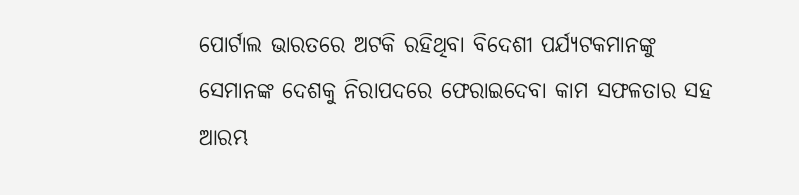ପୋର୍ଟାଲ ଭାରତରେ ଅଟକି ରହିଥିବା ବିଦେଶୀ ପର୍ଯ୍ୟଟକମାନଙ୍କୁ ସେମାନଙ୍କ ଦେଶକୁ ନିରାପଦରେ ଫେରାଇଦେବା କାମ ସଫଳତାର ସହ ଆରମ୍ଭ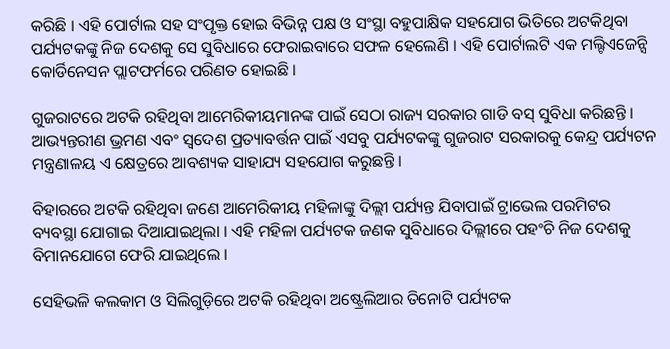କରିଛି । ଏହି ପୋର୍ଟାଲ ସହ ସଂପୃକ୍ତ ହୋଇ ବିଭିନ୍ନ ପକ୍ଷ ଓ ସଂସ୍ଥା ବହୁପାକ୍ଷିକ ସହଯୋଗ ଭିତିରେ ଅଟକିଥିବା ପର୍ଯ୍ୟଟକଙ୍କୁ ନିଜ ଦେଶକୁ ସେ ସୁବିଧାରେ ଫେରାଇବାରେ ସଫଳ ହେଲେଣି । ଏହି ପୋର୍ଟାଲଟି ଏକ ମଲ୍ଟିଏଜେନ୍ସି କୋର୍ଡିନେସନ ପ୍ଲାଟଫର୍ମରେ ପରିଣତ ହୋଇଛି ।

ଗୁଜରାଟରେ ଅଟକି ରହିଥିବା ଆମେରିକୀୟମାନଙ୍କ ପାଇଁ ସେଠା ରାଜ୍ୟ ସରକାର ଗାଡି ବସ୍ ସୁବିଧା କରିଛନ୍ତି । ଆଭ୍ୟନ୍ତରୀଣ ଭ୍ରମଣ ଏବଂ ସ୍ୱଦେଶ ପ୍ରତ୍ୟାବର୍ତ୍ତନ ପାଇଁ ଏସବୁ ପର୍ଯ୍ୟଟକଙ୍କୁ ଗୁଜରାଟ ସରକାରକୁ କେନ୍ଦ୍ର ପର୍ଯ୍ୟଟନ ମନ୍ତ୍ରଣାଳୟ ଏ କ୍ଷେତ୍ରରେ ଆବଶ୍ୟକ ସାହାଯ୍ୟ ସହଯୋଗ କରୁଛନ୍ତି ।

ବିହାରରେ ଅଟକି ରହିଥିବା ଜଣେ ଆମେରିକୀୟ ମହିଳାଙ୍କୁ ଦିଲ୍ଲୀ ପର୍ଯ୍ୟନ୍ତ ଯିବାପାଇଁ ଟ୍ରାଭେଲ ପରମିଟର ବ୍ୟବସ୍ଥା ଯୋଗାଇ ଦିଆଯାଇଥିଲା । ଏହି ମହିଳା ପର୍ଯ୍ୟଟକ ଜଣକ ସୁବିଧାରେ ଦିଲ୍ଲୀରେ ପହଂଚି ନିଜ ଦେଶକୁ ବିମାନଯୋଗେ ଫେରି ଯାଇଥିଲେ ।

ସେହିଭଳି କଲକାମ ଓ ସିଲିଗୁଡ଼ିରେ ଅଟକି ରହିଥିବା ଅଷ୍ଟ୍ରେଲିଆର ତିନୋଟି ପର୍ଯ୍ୟଟକ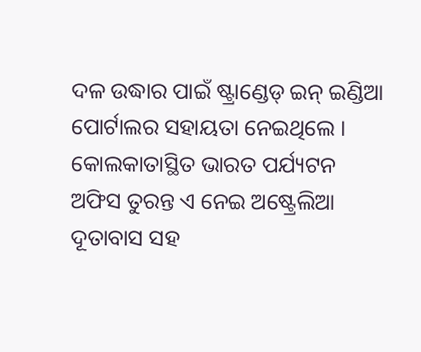ଦଳ ଉଦ୍ଧାର ପାଇଁ ଷ୍ଟ୍ରାଣ୍ଡେଡ୍ ଇନ୍ ଇଣ୍ଡିଆ ପୋର୍ଟାଲର ସହାୟତା ନେଇଥିଲେ । କୋଲକାତାସ୍ଥିତ ଭାରତ ପର୍ଯ୍ୟଟନ ଅଫିସ ତୁରନ୍ତ ଏ ନେଇ ଅଷ୍ଟ୍ରେଲିଆ ଦୂତାବାସ ସହ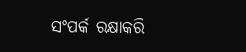ସଂପର୍କ ରକ୍ଷାକରି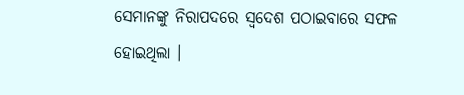ସେମାନଙ୍କୁ ନିରାପଦରେ ସ୍ୱଦେଶ ପଠାଇବାରେ ସଫଳ ହୋଇଥିଲା ।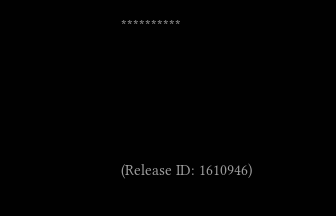**********





(Release ID: 1610946)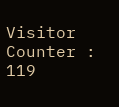Visitor Counter : 119